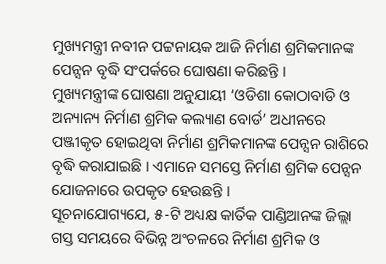ମୁଖ୍ୟମନ୍ତ୍ରୀ ନବୀନ ପଟ୍ଟନାୟକ ଆଜି ନିର୍ମାଣ ଶ୍ରମିକମାନଙ୍କ ପେନ୍ସନ ବୃଦ୍ଧି ସଂପର୍କରେ ଘୋଷଣା କରିଛନ୍ତି ।
ମୁଖ୍ୟମନ୍ତ୍ରୀଙ୍କ ଘୋଷଣା ଅନୁଯାୟୀ ‘ଓଡିଶା କୋଠାବାଡି ଓ ଅନ୍ୟାନ୍ୟ ନିର୍ମାଣ ଶ୍ରମିକ କଲ୍ୟାଣ ବୋର୍ଡ’ ଅଧୀନରେ ପଞ୍ଜୀକୃତ ହୋଇଥିବା ନିର୍ମାଣ ଶ୍ରମିକମାନଙ୍କ ପେନ୍ସନ ରାଶିରେ ବୃଦ୍ଧି କରାଯାଇଛି । ଏମାନେ ସମସ୍ତେ ନିର୍ମାଣ ଶ୍ରମିକ ପେନ୍ସନ ଯୋଜନାରେ ଉପକୃତ ହେଉଛନ୍ତି ।
ସୂଚନାଯୋଗ୍ୟଯେ, ୫-ଟି ଅଧ୍ୟକ୍ଷ କାର୍ତିକ ପାଣ୍ଡିଆନଙ୍କ ଜିଲ୍ଲା ଗସ୍ତ ସମୟରେ ବିଭିନ୍ନ ଅଂଚଳରେ ନିର୍ମାଣ ଶ୍ରମିକ ଓ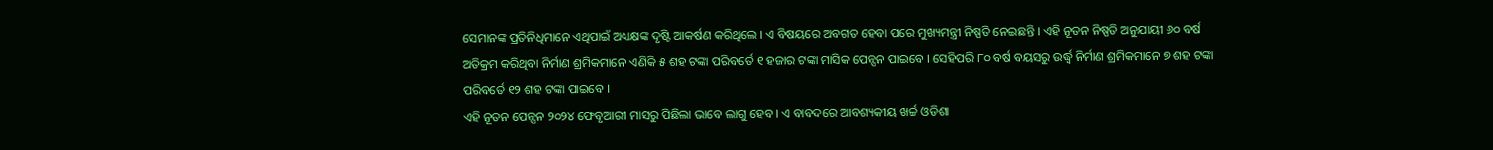ସେମାନଙ୍କ ପ୍ରତିନିଧିମାନେ ଏଥିପାଇଁ ଅଧ୍ୟକ୍ଷଙ୍କ ଦୃଷ୍ଟି ଆକର୍ଷଣ କରିଥିଲେ । ଏ ବିଷୟରେ ଅବଗତ ହେବା ପରେ ମୁଖ୍ୟମନ୍ତ୍ରୀ ନିଷ୍ପତି ନେଇଛନ୍ତି । ଏହି ନୂତନ ନିଷ୍ପତି ଅନୁଯାୟୀ ୬୦ ବର୍ଷ ଅତିକ୍ରମ କରିଥିବା ନିର୍ମାଣ ଶ୍ରମିକମାନେ ଏଣିକି ୫ ଶହ ଟଙ୍କା ପରିବର୍ତେ ୧ ହଜାର ଟଙ୍କା ମାସିକ ପେନ୍ସନ ପାଇବେ । ସେହିପରି ୮୦ ବର୍ଷ ବୟସରୁ ଉର୍ଦ୍ଧ୍ୱ ନିର୍ମାଣ ଶ୍ରମିକମାନେ ୭ ଶହ ଟଙ୍କା ପରିବର୍ତେ ୧୨ ଶହ ଟଙ୍କା ପାଇବେ ।
ଏହି ନୂତନ ପେନ୍ସନ ୨୦୨୪ ଫେବୃଆରୀ ମାସରୁ ପିଛିଲା ଭାବେ ଲାଗୁ ହେବ । ଏ ବାବଦରେ ଆବଶ୍ୟକୀୟ ଖର୍ଚ୍ଚ ଓଡିଶା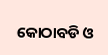କୋଠାବଡି ଓ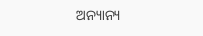ଅନ୍ୟାନ୍ୟ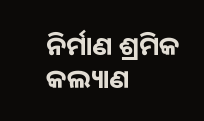ନିର୍ମାଣ ଶ୍ରମିକ କଲ୍ୟାଣ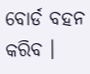ବୋର୍ଡ ବହନ କରିବ ।